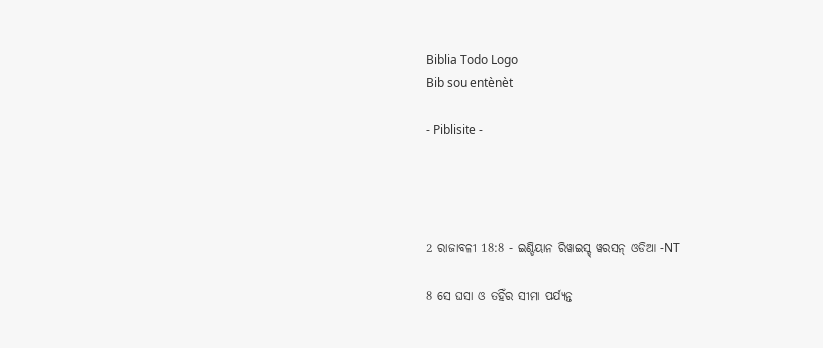Biblia Todo Logo
Bib sou entènèt

- Piblisite -




2 ରାଜାବଳୀ 18:8 - ଇଣ୍ଡିୟାନ ରିୱାଇସ୍ଡ୍ ୱରସନ୍ ଓଡିଆ -NT

8 ସେ ଘସା ଓ ତହିଁର ସୀମା ପର୍ଯ୍ୟନ୍ତ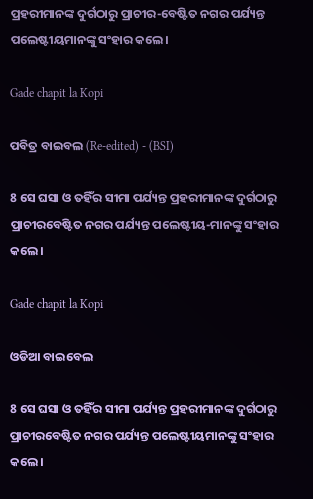ପ୍ରହରୀମାନଙ୍କ ଦୁର୍ଗଠାରୁ ପ୍ରାଚୀର-ବେଷ୍ଟିତ ନଗର ପର୍ଯ୍ୟନ୍ତ ପଲେଷ୍ଟୀୟମାନଙ୍କୁ ସଂହାର କଲେ।

Gade chapit la Kopi

ପବିତ୍ର ବାଇବଲ (Re-edited) - (BSI)

8 ସେ ଘସା ଓ ତହିଁର ସୀମା ପର୍ଯ୍ୟନ୍ତ ପ୍ରହରୀମାନଙ୍କ ଦୁର୍ଗଠାରୁ ପ୍ରାଚୀରବେଷ୍ଟିତ ନଗର ପର୍ଯ୍ୟନ୍ତ ପଲେଷ୍ଟୀୟ-ମାନଙ୍କୁ ସଂହାର କଲେ।

Gade chapit la Kopi

ଓଡିଆ ବାଇବେଲ

8 ସେ ଘସା ଓ ତହିଁର ସୀମା ପର୍ଯ୍ୟନ୍ତ ପ୍ରହରୀମାନଙ୍କ ଦୁର୍ଗଠାରୁ ପ୍ରାଚୀରବେଷ୍ଟିତ ନଗର ପର୍ଯ୍ୟନ୍ତ ପଲେଷ୍ଟୀୟମାନଙ୍କୁ ସଂହାର କଲେ।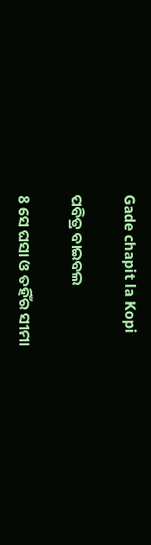Gade chapit la Kopi

ପବିତ୍ର ବାଇବଲ

8 ସେ ଘସା ଓ ତହିଁର ସୀମା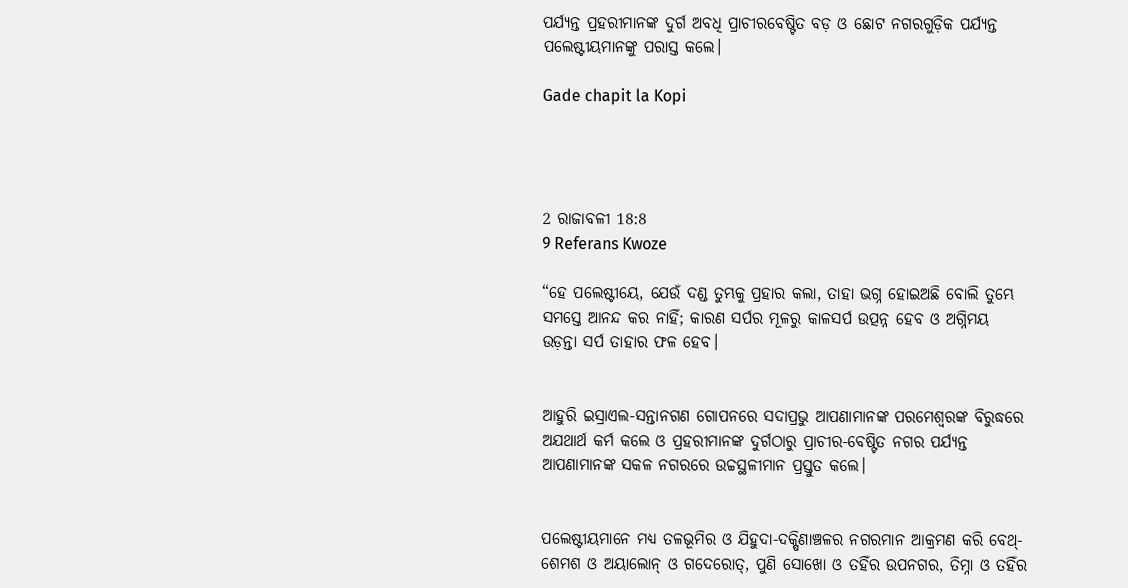ପର୍ଯ୍ୟନ୍ତ ପ୍ରହରୀମାନଙ୍କ ଦୁର୍ଗ ଅବଧି ପ୍ରାଚୀରବେଷ୍ଟିତ ବଡ଼ ଓ ଛୋଟ ନଗରଗୁଡ଼ିକ ପର୍ଯ୍ୟନ୍ତ ପଲେଷ୍ଟୀୟମାନଙ୍କୁ ପରାସ୍ତ କଲେ।

Gade chapit la Kopi




2 ରାଜାବଳୀ 18:8
9 Referans Kwoze

“ହେ ପଲେଷ୍ଟୀୟେ, ଯେଉଁ ଦଣ୍ଡ ତୁମ୍ଭକୁ ପ୍ରହାର କଲା, ତାହା ଭଗ୍ନ ହୋଇଅଛି ବୋଲି ତୁମ୍ଭେ ସମସ୍ତେ ଆନନ୍ଦ କର ନାହିଁ; କାରଣ ସର୍ପର ମୂଳରୁ କାଳସର୍ପ ଉତ୍ପନ୍ନ ହେବ ଓ ଅଗ୍ନିମୟ ଉଡ଼ନ୍ତା ସର୍ପ ତାହାର ଫଳ ହେବ।


ଆହୁରି ଇସ୍ରାଏଲ-ସନ୍ତାନଗଣ ଗୋପନରେ ସଦାପ୍ରଭୁ ଆପଣାମାନଙ୍କ ପରମେଶ୍ୱରଙ୍କ ବିରୁଦ୍ଧରେ ଅଯଥାର୍ଥ କର୍ମ କଲେ ଓ ପ୍ରହରୀମାନଙ୍କ ଦୁର୍ଗଠାରୁ ପ୍ରାଚୀର-ବେଷ୍ଟିତ ନଗର ପର୍ଯ୍ୟନ୍ତ ଆପଣାମାନଙ୍କ ସକଳ ନଗରରେ ଉଚ୍ଚସ୍ଥଳୀମାନ ପ୍ରସ୍ତୁତ କଲେ।


ପଲେଷ୍ଟୀୟମାନେ ମଧ୍ୟ ତଳଭୂମିର ଓ ଯିହୁଦା-ଦକ୍ଷିଣାଞ୍ଚଳର ନଗରମାନ ଆକ୍ରମଣ କରି ବେଥ୍-ଶେମଶ ଓ ଅୟାଲୋନ୍‍ ଓ ଗଦେରୋତ୍‍, ପୁଣି ସୋଖୋ ଓ ତହିଁର ଉପନଗର, ତିମ୍ନା ଓ ତହିଁର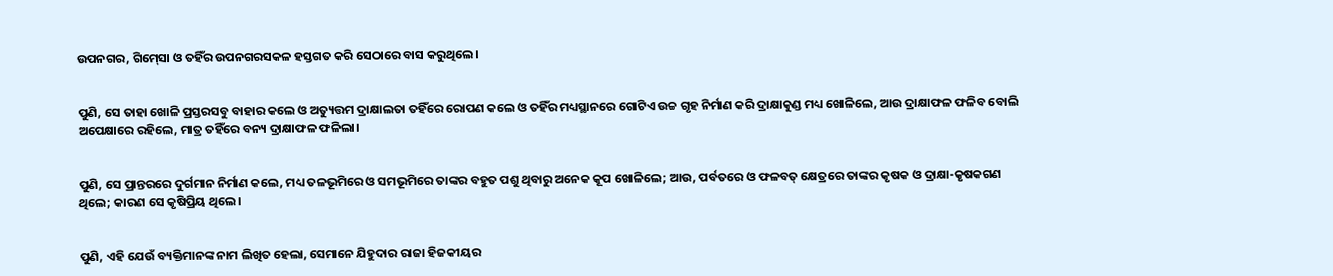ଉପନଗର, ଗିମ୍‍ସୋ ଓ ତହିଁର ଉପନଗରସକଳ ହସ୍ତଗତ କରି ସେଠାରେ ବାସ କରୁଥିଲେ।


ପୁଣି, ସେ ତାହା ଖୋଳି ପ୍ରସ୍ତରସବୁ ବାହାର କଲେ ଓ ଅତ୍ୟୁତ୍ତମ ଦ୍ରାକ୍ଷାଲତା ତହିଁରେ ରୋପଣ କଲେ ଓ ତହିଁର ମଧ୍ୟସ୍ଥାନରେ ଗୋଟିଏ ଉଚ୍ଚ ଗୃହ ନିର୍ମାଣ କରି ଦ୍ରାକ୍ଷାକୁଣ୍ଡ ମଧ୍ୟ ଖୋଳିଲେ, ଆଉ ଦ୍ରାକ୍ଷାଫଳ ଫଳିବ ବୋଲି ଅପେକ୍ଷାରେ ରହିଲେ, ମାତ୍ର ତହିଁରେ ବନ୍ୟ ଦ୍ରାକ୍ଷାଫଳ ଫଳିଲା।


ପୁଣି, ସେ ପ୍ରାନ୍ତରରେ ଦୁର୍ଗମାନ ନିର୍ମାଣ କଲେ, ମଧ୍ୟ ତଳଭୂମିରେ ଓ ସମଭୂମିରେ ତାଙ୍କର ବହୁତ ପଶୁ ଥିବାରୁ ଅନେକ କୂପ ଖୋଳିଲେ; ଆଉ, ପର୍ବତରେ ଓ ଫଳବତ୍‍ କ୍ଷେତ୍ରରେ ତାଙ୍କର କୃଷକ ଓ ଦ୍ରାକ୍ଷା-କୃଷକଗଣ ଥିଲେ; କାରଣ ସେ କୃଷିପ୍ରିୟ ଥିଲେ।


ପୁଣି, ଏହି ଯେଉଁ ବ୍ୟକ୍ତିମାନଙ୍କ ନାମ ଲିଖିତ ହେଲା, ସେମାନେ ଯିହୁଦାର ରାଜା ହିଜକୀୟର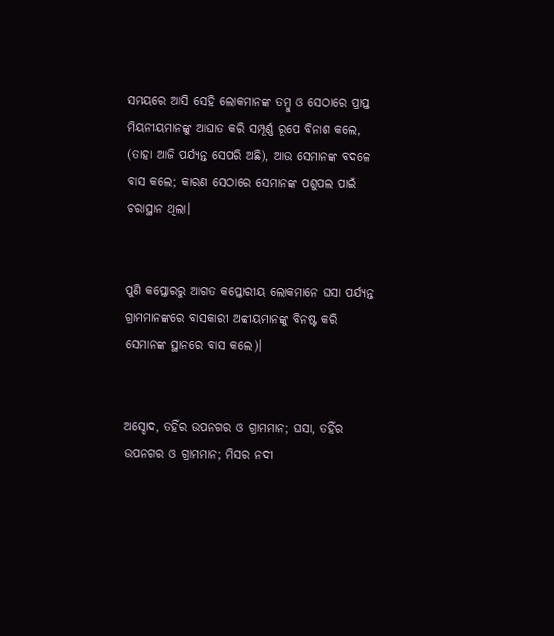ସମୟରେ ଆସି ସେହି ଲୋକମାନଙ୍କ ତମ୍ବୁ ଓ ସେଠାରେ ପ୍ରାପ୍ତ ମିୟନୀୟମାନଙ୍କୁ ଆଘାତ କରି ସମ୍ପୂର୍ଣ୍ଣ ରୂପେ ବିନାଶ କଲେ, (ତାହା ଆଜି ପର୍ଯ୍ୟନ୍ତ ସେପରି ଅଛି), ଆଉ ସେମାନଙ୍କ ବଦଳେ ବାସ କଲେ; କାରଣ ସେଠାରେ ସେମାନଙ୍କ ପଶୁପଲ ପାଇଁ ଚରାସ୍ଥାନ ଥିଲା।


ପୁଣି କପ୍ତୋରରୁ ଆଗତ କପ୍ତୋରୀୟ ଲୋକମାନେ ଘସା ପର୍ଯ୍ୟନ୍ତ ଗ୍ରାମମାନଙ୍କରେ ବାସକାରୀ ଅବ୍ବୀୟମାନଙ୍କୁ ବିନଷ୍ଟ କରି ସେମାନଙ୍କ ସ୍ଥାନରେ ବାସ କଲେ)।


ଅସ୍ଦୋଦ, ତହିଁର ଉପନଗର ଓ ଗ୍ରାମମାନ; ଘସା, ତହିଁର ଉପନଗର ଓ ଗ୍ରାମମାନ; ମିସର ନଦୀ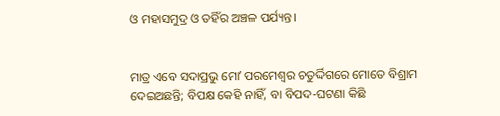ଓ ମହାସମୁଦ୍ର ଓ ତହିଁର ଅଞ୍ଚଳ ପର୍ଯ୍ୟନ୍ତ।


ମାତ୍ର ଏବେ ସଦାପ୍ରଭୁ ମୋʼ ପରମେଶ୍ୱର ଚତୁର୍ଦ୍ଦିଗରେ ମୋତେ ବିଶ୍ରାମ ଦେଇଅଛନ୍ତି; ବିପକ୍ଷ କେହି ନାହିଁ, ବା ବିପଦ-ଘଟଣା କିଛି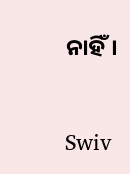ନାହିଁ।


Swiv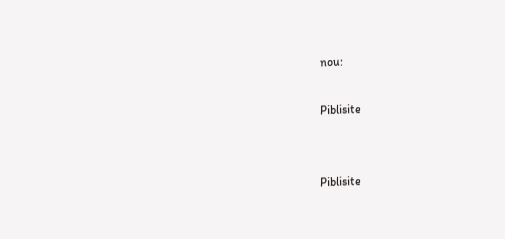nou:

Piblisite


Piblisite